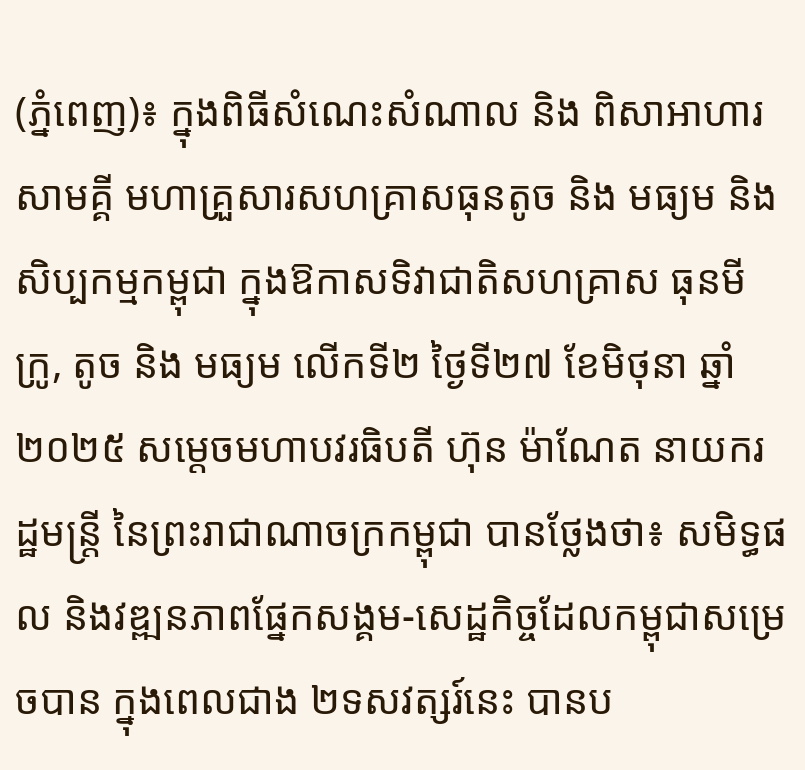(ភ្នំពេញ)៖ ក្នុងពិធីសំណេះសំណាល និង ពិសាអាហារសាមគ្គី មហាគ្រួសារសហគ្រាសធុនតូច និង មធ្យម និង សិប្បកម្មកម្ពុជា ក្នុងឱកាសទិវាជាតិសហគ្រាស ធុនមីក្រូ, តូច និង មធ្យម លើកទី២ ថ្ងៃទី២៧ ខែមិថុនា ឆ្នាំ២០២៥ សម្តេចមហាបវរធិបតី ហ៊ុន ម៉ាណែត នាយករដ្ឋមន្រ្តី នៃព្រះរាជាណាចក្រកម្ពុជា បានថ្លែងថា៖ សមិទ្ធផល និងវឌ្ឍនភាពផ្នែកសង្គម-សេដ្ឋកិច្ចដែលកម្ពុជាសម្រេចបាន ក្នុងពេលជាង ២ទសវត្សរ៍នេះ បានប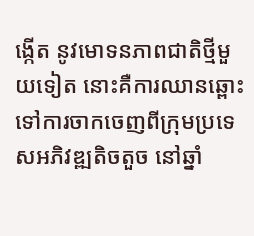ង្កើត នូវមោទនភាពជាតិថ្មីមួយទៀត នោះគឺការឈានឆ្ពោះទៅការចាកចេញពីក្រុមប្រទេសអភិវឌ្ឍតិចតួច នៅឆ្នាំ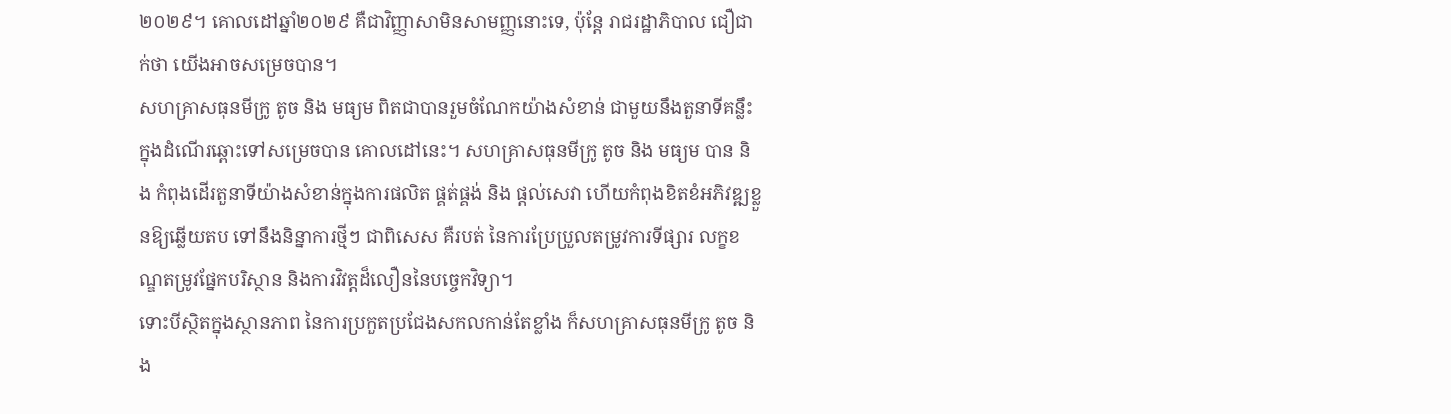២០២៩។ គោលដៅឆ្នាំ២០២៩ គឺជាវិញ្ញាសាមិនសាមញ្ញនោះទេ, ប៉ុន្តែ រាជរដ្ឋាភិបាល ជឿជាក់ថា យើងអាចសម្រេចបាន។
សហគ្រាសធុនមីក្រូ តូច និង មធ្យម ពិតជាបានរួមចំណែកយ៉ាងសំខាន់ ជាមួយនឹងតួនាទីគន្លឹះ ក្នុងដំណើរឆ្ពោះទៅសម្រេចបាន គោលដៅនេះ។ សហគ្រាសធុនមីក្រូ តូច និង មធ្យម បាន និង កំពុងដើរតួនាទីយ៉ាងសំខាន់ក្នុងការផលិត ផ្គត់ផ្គង់ និង ផ្តល់សេវា ហើយកំពុងខិតខំអភិវឌ្ឍខ្លួនឱ្យឆ្លើយតប ទៅនឹងនិន្នាការថ្មីៗ ជាពិសេស គឺរបត់ នៃការប្រែប្រួលតម្រូវការទីផ្សារ លក្ខខណ្ឌតម្រូវផ្នែកបរិស្ថាន និងការវិវត្តដ៏លឿននៃបច្ចេកវិទ្យា។
ទោះបីស្ថិតក្នុងស្ថានភាព នៃការប្រកួតប្រជែងសកលកាន់តែខ្លាំង ក៏សហគ្រាសធុនមីក្រូ តូច និង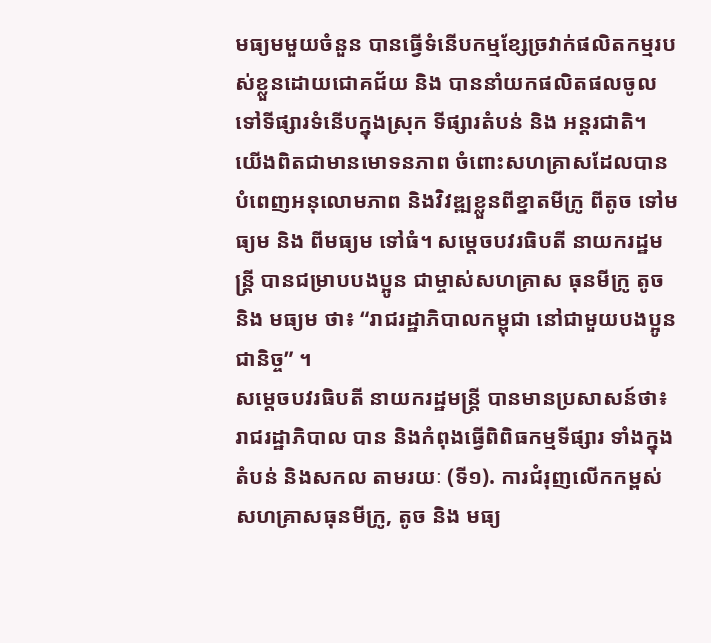មធ្យមមួយចំនួន បានធ្វើទំនើបកម្មខ្សែច្រវាក់ផលិតកម្មរបស់ខ្លួនដោយជោគជ័យ និង បាននាំយកផលិតផលចូលទៅទីផ្សារទំនើបក្នុងស្រុក ទីផ្សារតំបន់ និង អន្តរជាតិ។ យើងពិតជាមានមោទនភាព ចំពោះសហគ្រាសដែលបានបំពេញអនុលោមភាព និងវិវឌ្ឍខ្លួនពីខ្នាតមីក្រូ ពីតូច ទៅមធ្យម និង ពីមធ្យម ទៅធំ។ សម្ដេចបវរធិបតី នាយករដ្ឋមន្ត្រី បានជម្រាបបងប្អូន ជាម្ចាស់សហគ្រាស ធុនមីក្រូ តូច និង មធ្យម ថា៖ “រាជរដ្ឋាភិបាលកម្ពុជា នៅជាមួយបងប្អូនជានិច្ច” ។
សម្ដេចបវរធិបតី នាយករដ្ឋមន្ត្រី បានមានប្រសាសន៍ថា៖ រាជរដ្ឋាភិបាល បាន និងកំពុងធ្វើពិពិធកម្មទីផ្សារ ទាំងក្នុងតំបន់ និងសកល តាមរយៈ (ទី១). ការជំរុញលើកកម្ពស់សហគ្រាសធុនមីក្រូ, តូច និង មធ្យ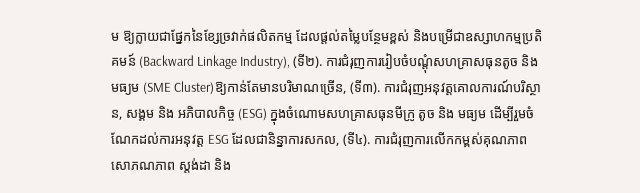ម ឱ្យក្លាយជាផ្នែកនៃខ្សែច្រវាក់ផលិតកម្ម ដែលផ្តល់តម្លៃបន្ថែមខ្ពស់ និងបម្រើជាឧស្សាហកម្មប្រតិគមន៍ (Backward Linkage Industry), (ទី២). ការជំរុញការរៀបចំបណ្តុំសហគ្រាសធុនតូច និង មធ្យម (SME Cluster)ឱ្យកាន់តែមានបរិមាណច្រើន, (ទី៣). ការជំរុញអនុវត្តគោលការណ៍បរិស្ថាន, សង្គម និង អភិបាលកិច្ច (ESG) ក្នុងចំណោមសហគ្រាសធុនមីក្រូ តូច និង មធ្យម ដើម្បីរួមចំណែកដល់ការអនុវត្ត ESG ដែលជានិន្នាការសកល, (ទី៤). ការជំរុញការលើកកម្ពស់គុណភាព សោភណភាព ស្តង់ដា និង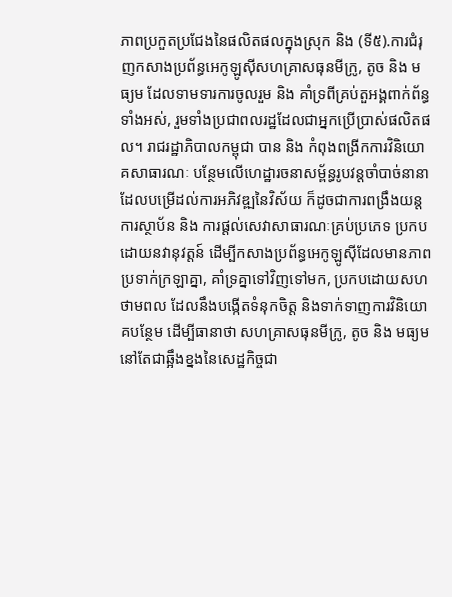ភាពប្រកួតប្រជែងនៃផលិតផលក្នុងស្រុក និង (ទី៥).ការជំរុញកសាងប្រព័ន្ធអេកូឡូស៊ីសហគ្រាសធុនមីក្រូ, តូច និង មធ្យម ដែលទាមទារការចូលរួម និង គាំទ្រពីគ្រប់តួអង្គពាក់ព័ន្ធទាំងអស់, រួមទាំងប្រជាពលរដ្ឋដែលជាអ្នកប្រើប្រាស់ផលិតផល។ រាជរដ្ឋាភិបាលកម្ពុជា បាន និង កំពុងពង្រីកការវិនិយោគសាធារណៈ បន្ថែមលើហេដ្ឋារចនាសម្ព័ន្ធរូបវន្តចាំបាច់នានា ដែលបម្រើដល់ការអភិវឌ្ឍនៃវិស័យ ក៏ដូចជាការពង្រឹងយន្តការស្ថាប័ន និង ការផ្ដល់សេវាសាធារណៈគ្រប់ប្រភេទ ប្រកបដោយនវានុវត្តន៍ ដើម្បីកសាងប្រព័ន្ធអេកូឡូស៊ីដែលមានភាពប្រទាក់ក្រឡាគ្នា, គាំទ្រគ្នាទៅវិញទៅមក, ប្រកបដោយសហថាមពល ដែលនឹងបង្កើតទំនុកចិត្ត និងទាក់ទាញការវិនិយោគបន្ថែម ដើម្បីធានាថា សហគ្រាសធុនមីក្រូ, តូច និង មធ្យម នៅតែជាឆ្អឹងខ្នងនៃសេដ្ឋកិច្ចជា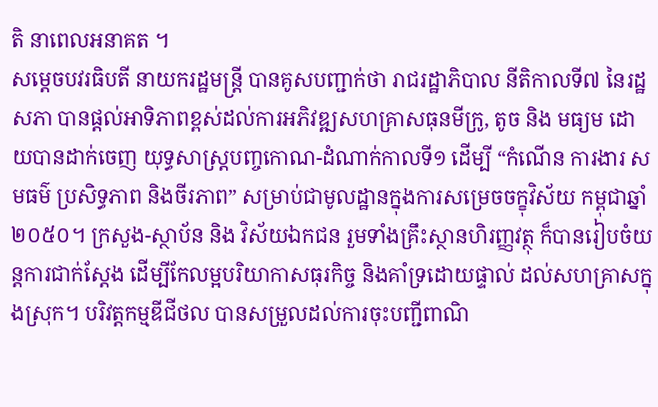តិ នាពេលអនាគត ។
សម្ដេចបវរធិបតី នាយករដ្ឋមន្ត្រី បានគូសបញ្ជាក់ថា រាជរដ្ឋាភិបាល នីតិកាលទី៧ នៃរដ្ឋសភា បានផ្តល់អាទិភាពខ្ពស់ដល់ការអភិវឌ្ឍសហគ្រាសធុនមីក្រូ, តូច និង មធ្យម ដោយបានដាក់ចេញ យុទ្ធសាស្ត្របញ្ចកោណ-ដំណាក់កាលទី១ ដើម្បី “កំណើន ការងារ សមធម៌ ប្រសិទ្ធភាព និងចីរភាព” សម្រាប់ជាមូលដ្ឋានក្នុងការសម្រេចចក្ខុវិស័យ កម្ពុជាឆ្នាំ២០៥០។ ក្រសួង-ស្ថាប័ន និង វិស័យឯកជន រួមទាំងគ្រឹះស្ថានហិរញ្ញវត្ថុ ក៏បានរៀបចំយន្តការជាក់ស្តែង ដើម្បីកែលម្អបរិយាកាសធុរកិច្ច និងគាំទ្រដោយផ្ទាល់ ដល់សហគ្រាសក្នុងស្រុក។ បរិវត្តកម្មឌីជីថល បានសម្រួលដល់ការចុះបញ្ជីពាណិ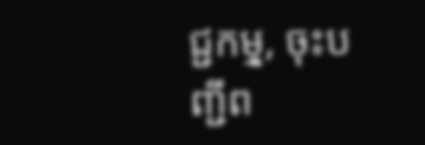ជ្ជកមុ្ម, ចុះបញ្ជីព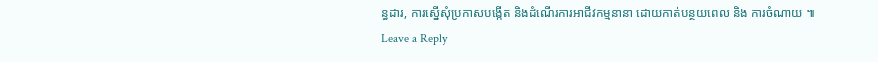ន្ធដារ, ការស្នើសុំប្រកាសបង្កើត និងដំណើរការអាជីវកម្មនានា ដោយកាត់បន្ថយពេល និង ការចំណាយ ៕
Leave a Reply